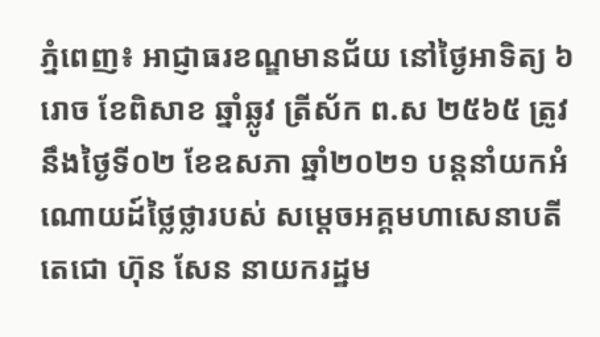ភ្នំពេញ៖ អាជ្ញាធរខណ្ឌមានជ័យ នៅថ្ងៃអាទិត្យ ៦រោច ខែពិសាខ ឆ្នាំឆ្លូវ ត្រីស័ក ព.ស ២៥៦៥ ត្រូវនឹងថ្ងៃទី០២ ខែឧសភា ឆ្នាំ២០២១ បន្តនាំយកអំណោយដ៍ថ្លៃថ្លារបស់ សម្តេចអគ្គមហាសេនាបតីតេជោ ហ៊ុន សែន នាយករដ្ឋម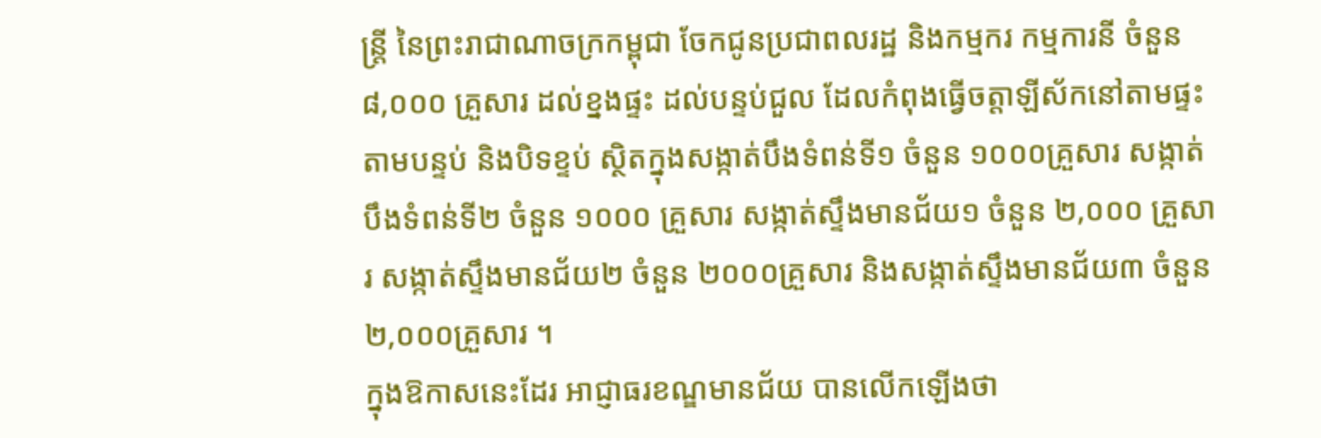ន្ត្រី នៃព្រះរាជាណាចក្រកម្ពុជា ចែកជូនប្រជាពលរដ្ឋ និងកម្មករ កម្មការនី ចំនួន ៨,០០០ គ្រួសារ ដល់ខ្នងផ្ទះ ដល់បន្ទប់ជួល ដែលកំពុងធ្វើចត្តាឡីស័កនៅតាមផ្ទះ តាមបន្ទប់ និងបិទខ្ទប់ ស្ថិតក្នុងសង្កាត់បឹងទំពន់ទី១ ចំនួន ១០០០គ្រួសារ សង្កាត់បឹងទំពន់ទី២ ចំនួន ១០០០ គ្រួសារ សង្កាត់ស្ទឹងមានជ័យ១ ចំនួន ២,០០០ គ្រួសារ សង្កាត់ស្ទឹងមានជ័យ២ ចំនួន ២០០០គ្រួសារ និងសង្កាត់ស្ទឹងមានជ័យ៣ ចំនួន ២,០០០គ្រួសារ ។
ក្នុងឱកាសនេះដែរ អាជ្ញាធរខណ្ឌមានជ័យ បានលើកឡើងថា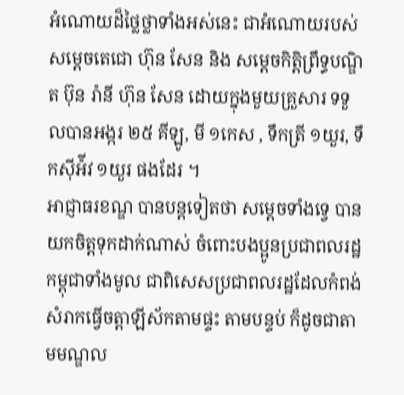អំណោយដ៏ថ្លៃថ្លាទាំងអស់នេះ ជាអំណោយរបស់សម្តេចតេជោ ហ៊ុន សែន និង សម្តេចកិត្តិព្រឹទ្ធបណ្ឌិត ប៊ុន រ៉ានី ហ៊ុន សែន ដោយក្នុងមួយគ្រួសារ ទទួលបានអង្ករ ២៥ គីឡូ, មី ១កេស , ទឹកត្រី ១យួរ, ទឹកស៊ីអ៉ីវ ១យួរ ផងដែរ ។
អាជ្ញាធរខណ្ឌ បានបន្តទៀតថា សម្ដេចទាំងទ្វេ បានយកចិត្តទុកដាក់ណាស់ ចំពោះបងប្អូនប្រជាពលរដ្ឋកម្ពុជាទាំងមូល ជាពិសេសប្រជាពលរដ្ឋដែលកំពង់សំរាកធ្វើចត្តាឡីស័កតាមផ្ទះ តាមបន្ទប់ ក៏ដូចជាតាមមណ្ឌល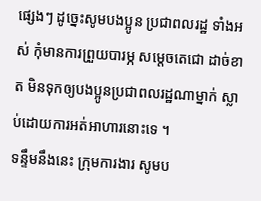ផ្សេងៗ ដូច្នេះសូមបងប្អូន ប្រជាពលរដ្ឋ ទាំងអស់ កុំមានការព្រួយបារម្ភ សម្តេចតេជោ ដាច់ខាត មិនទុកឲ្យបងប្អូនប្រជាពលរដ្ឋណាម្នាក់ ស្លាប់ដោយការអត់អាហារនោះទេ ។
ទន្ទឹមនឹងនេះ ក្រុមការងារ សូមប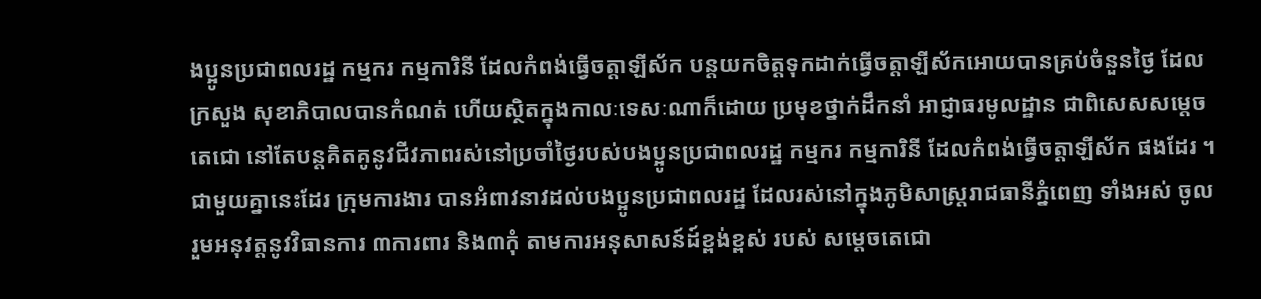ងប្អូនប្រជាពលរដ្ឋ កម្មករ កម្មការិនី ដែលកំពង់ធ្វើចត្តាឡីស័ក បន្តយកចិត្តទុកដាក់ធ្វើចត្តាឡីស័កអោយបានគ្រប់ចំនួនថ្ងៃ ដែលក្រសួង សុខាភិបាលបានកំណត់ ហើយស្ថិតក្នុងកាលៈទេសៈណាក៏ដោយ ប្រមុខថ្នាក់ដឹកនាំ អាជ្ញាធរមូលដ្ឋាន ជាពិសេសសម្តេចតេជោ នៅតែបន្តគិតគូនូវជីវភាពរស់នៅប្រចាំថ្ងៃរបស់បងប្អូនប្រជាពលរដ្ឋ កម្មករ កម្មការិនី ដែលកំពង់ធ្វើចត្តាឡីស័ក ផងដែរ ។
ជាមួយគ្នានេះដែរ ក្រុមការងារ បានអំពាវនាវដល់បងប្អូនប្រជាពលរដ្ឋ ដែលរស់នៅក្នុងភូមិសាស្ត្ររាជធានីភ្នំពេញ ទាំងអស់ ចូលរួមអនុវត្តនូវវិធានការ ៣ការពារ និង៣កុំ តាមការអនុសាសន៍ដ៍ខ្ពង់ខ្ពស់ របស់ សម្តេចតេជោ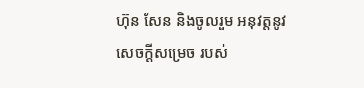ហ៊ុន សែន និងចូលរួម អនុវត្តនូវសេចក្ដីសម្រេច របស់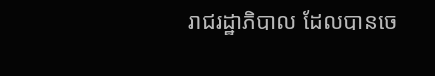រាជរដ្ឋាភិបាល ដែលបានចេ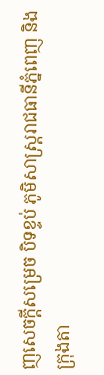ញសេចក្ដីសម្រេច បិទខ្ទប់ ភូមិសាស្ត្ររាជធានីភ្នំពេញ និងក្រុងតា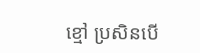ខ្មៅ ប្រសិនបើ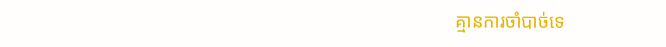គ្មានការចាំបាច់ទេ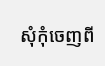សុំកុំចេញពី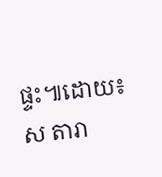ផ្ទះ៕ដោយ៖ស តារា